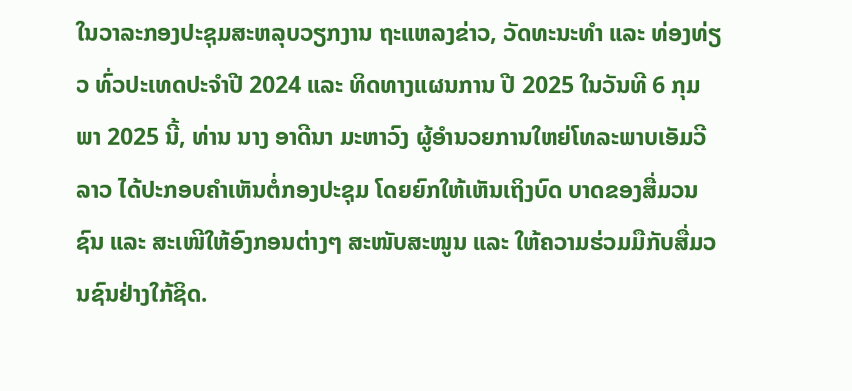ໃນວາລະກອງປະຊຸມສະຫລຸບວຽກງານ ຖະແຫລງຂ່າວ, ວັດທະນະທຳ ແລະ ທ່ອງທ່ຽວ ທົ່ວປະເທດປະຈຳປີ 2024 ແລະ ທິດທາງແຜນການ ປີ 2025 ໃນວັນທີ 6 ກຸມພາ 2025 ນີ້, ທ່ານ ນາງ ອາດີນາ ມະຫາວົງ ຜູ້ອໍານວຍການໃຫຍ່ໂທລະພາບເອັມວີລາວ ໄດ້ປະກອບຄໍາເຫັນຕໍ່ກອງປະຊຸມ ໂດຍຍົກໃຫ້ເຫັນເຖິງບົດ ບາດຂອງສື່ມວນຊົນ ແລະ ສະເໜີໃຫ້ອົງກອນຕ່າງໆ ສະໜັບສະໜູນ ແລະ ໃຫ້ຄວາມຮ່ວມມືກັບສື່ມວນຊົນຢ່າງໃກ້ຊິດ.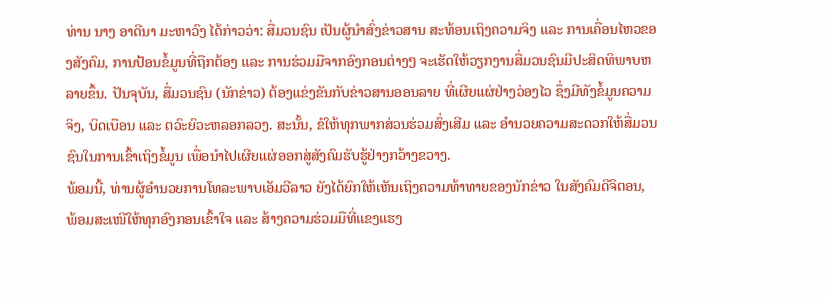ທ່ານ ນາງ ອາດີນາ ມະຫາວົງ ໄດ້ກ່າວວ່າ: ສື່ມວນຊົນ ເປັນຜູ້ນໍາສົ່ງຂ່າວສານ ສະທ້ອນເຖິງຄວາມຈິງ ແລະ ການເຄື່ອນໄຫວຂອງສັງຄົມ, ການປ້ອນຂໍ້ມູນທີ່ຖືກຕ້ອງ ແລະ ການຮ່ວມມືຈາກອົງກອນຕ່າງໆ ຈະເຮັດໃຫ້ວຽກງານສື່ມວນຊົນມີປະສິດທິພາບຫລາຍຂຶ້ນ. ປັນຈຸບັນ, ສື່ມວນຊົນ (ນັກຂ່າວ) ຕ້ອງແຂ່ງຂັນກັບຂ່າວສານອອນລາຍ ທີ່ເຜີຍແຜ່ຢ່າງວ່ອງໄວ ຊຶ່ງມີທັງຂໍ້ມູນຄວາມຈິງ, ບິດເບືອນ ແລະ ຕວົະຍົວະຫລອກລວງ. ສະນັ້ນ, ຂໍໃຫ້ທຸກພາກສ່ວນຮ່ວມສົ່ງເສີມ ແລະ ອໍານວຍຄວາມສະດວກໃຫ້ສື່ມວນຊົນໃນການເຂົ້າເຖິງຂໍ້ມູນ ເພື່ອນໍາໄປເຜີຍແຜ່ອອກສູ່ສັງຄົມຮັບຮູ້ຢ່າງກວ້າງຂວາງ.
ພ້ອມນີ້, ທ່ານຜູ້ອໍານວຍການໂທລະພາບເອັມວີລາວ ຍັງໄດ້ຍົກໃຫ້ເຫັນເຖິງຄວາມທ້າທາຍຂອງນັກຂ່າວ ໃນສັງຄົມດີຈິຕອນ, ພ້ອມສະເໜີໃຫ້ທຸກອົງກອນເຂົ້າໃຈ ແລະ ສ້າງຄວາມຮ່ວມມືທີ່ແຂງແຮງ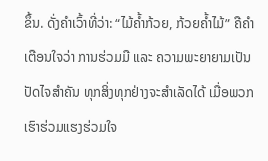ຂຶ້ນ. ດັ່ງຄໍາເວົ້າທີ່ວ່າ: “ໄມ້ຄໍ້າກ້ວຍ, ກ້ວຍຄໍ້າໄມ້” ຄືຄໍາເຕືອນໃຈວ່າ ການຮ່ວມມື ແລະ ຄວາມພະຍາຍາມເປັນປັດໄຈສໍາຄັນ ທຸກສິ່ງທຸກຢ່າງຈະສໍາເລັດໄດ້ ເມື່ອພວກເຮົາຮ່ວມແຮງຮ່ວມໃຈ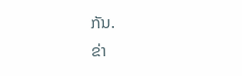ກັນ.
ຂ່າ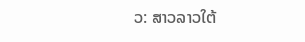ວ: ສາວລາວໃຕ້